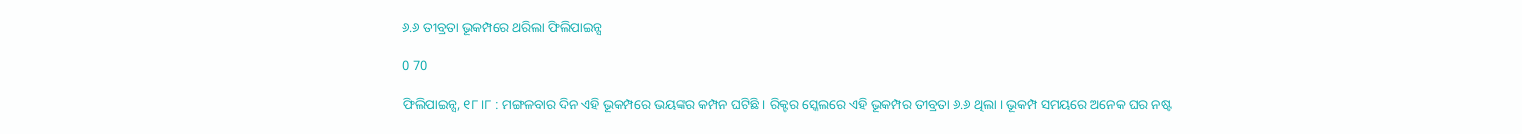୬.୬ ତୀବ୍ରତା ଭୂକମ୍ପରେ ଥରିଲା ଫିଲିପାଇନ୍ସ

0 70

ଫିଲିପାଇନ୍ସ, ୧୮ ।୮ : ମଙ୍ଗଳବାର ଦିନ ଏହି ଭୂକମ୍ପରେ ଭୟଙ୍କର କମ୍ପନ ଘଟିଛି । ରିକ୍ଟର ସ୍କେଲରେ ଏହି ଭୂକମ୍ପର ତୀବ୍ରତା ୬.୬ ଥିଲା । ଭୂକମ୍ପ ସମୟରେ ଅନେକ ଘର ନଷ୍ଟ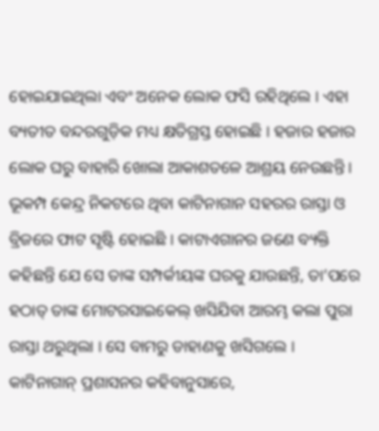ହୋଇଯାଇଥିଲା ଏବଂ ଅନେକ ଲୋକ ଫସି ରହିଥିଲେ । ଏହା ବ୍ୟତୀତ ବନ୍ଦରଗୁଡ଼ିକ ମଧ୍ୟ କ୍ଷତିଗ୍ରସ୍ତ ହୋଇଛି । ହଜାର ହଜାର ଲୋକ ଘରୁ ବାହାରି ଖୋଲା ଆକାଶତଳେ ଆଶ୍ରୟ ନେଉଛନ୍ତି । ଭୂକମ୍ପ କେନ୍ଦ୍ର ନିକଟରେ ଥିବା କାଟିନାଗାନ ସହରର ରାସ୍ତା ଓ ବ୍ରିଜରେ ଫାଟ ସୃଷ୍ଟି ହୋଇଛି । କାଟାଏଗାନର ଜଣେ ବ୍ୟକ୍ତି କହିଛନ୍ତି ଯେ ସେ ତାଙ୍କ ସମ୍ପର୍କୀୟଙ୍କ ଘରକୁ ଯାଉଛନ୍ତି, ତା’ପରେ ହଠାତ୍ ତାଙ୍କ ମୋଟରସାଇକେଲ୍ ଖସିଯିବା ଆରମ୍ଭ କଲା ପୁରା ରାସ୍ତା ଥରୁଥିଲା । ସେ ବାମରୁ ଡାହାଣକୁ ଖସିଗଲେ । କାଟିନାଗାନ୍ ପ୍ରଶାସନର କହିବାନୁସାରେ,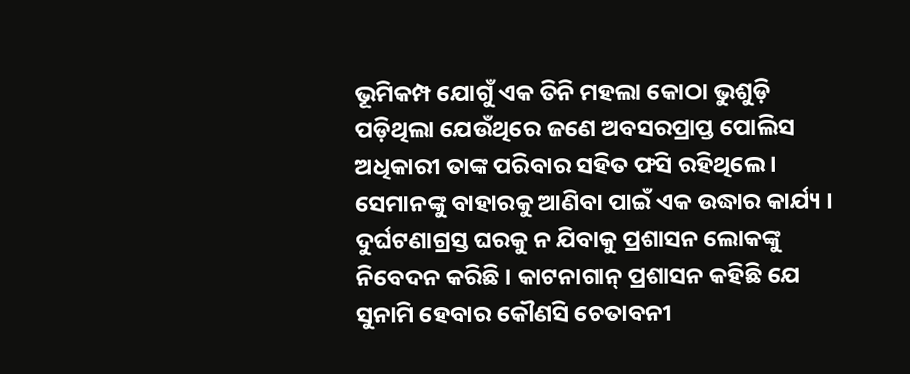ଭୂମିକମ୍ପ ଯୋଗୁଁ ଏକ ତିନି ମହଲା କୋଠା ଭୁଶୁଡ଼ି ପଡ଼ିଥିଲା ଯେଉଁଥିରେ ଜଣେ ଅବସରପ୍ରାପ୍ତ ପୋଲିସ ଅଧିକାରୀ ତାଙ୍କ ପରିବାର ସହିତ ଫସି ରହିଥିଲେ । ସେମାନଙ୍କୁ ବାହାରକୁ ଆଣିବା ପାଇଁ ଏକ ଉଦ୍ଧାର କାର୍ଯ୍ୟ । ଦୁର୍ଘଟଣାଗ୍ରସ୍ତ ଘରକୁ ନ ଯିବାକୁ ପ୍ରଶାସନ ଲୋକଙ୍କୁ ନିବେଦନ କରିଛି । କାଟନାଗାନ୍ ପ୍ରଶାସନ କହିଛି ଯେ ସୁନାମି ହେବାର କୌଣସି ଚେତାବନୀ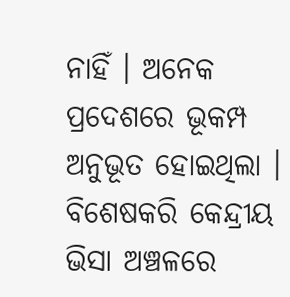ନାହିଁ । ଅନେକ ପ୍ରଦେଶରେ ଭୂକମ୍ପ ଅନୁଭୂତ ହୋଇଥିଲା । ବିଶେଷକରି କେନ୍ଦ୍ରୀୟ ଭିସା ଅଞ୍ଚଳରେ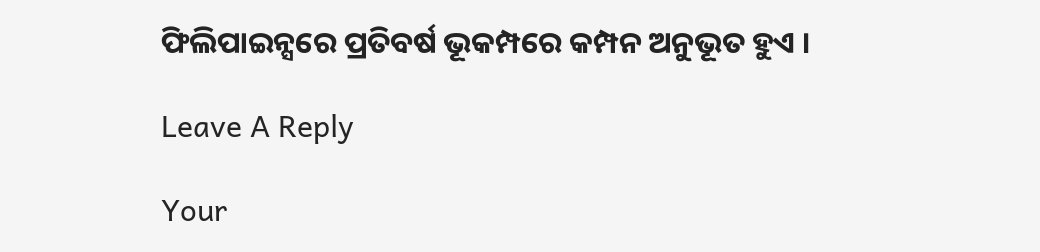ଫିଲିପାଇନ୍ସରେ ପ୍ରତିବର୍ଷ ଭୂକମ୍ପରେ କମ୍ପନ ଅନୁଭୂତ ହୁଏ ।

Leave A Reply

Your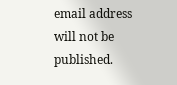email address will not be published.